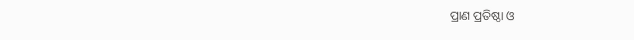ପ୍ରାଣ ପ୍ରତିଷ୍ଠା ଓ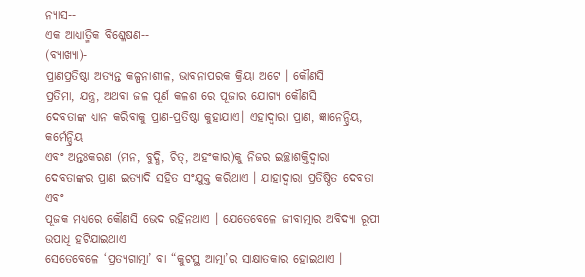ନ୍ୟାସ--
ଏକ ଆଧ୍ୟାତ୍ମିକ ବିଶ୍ଳେଷଣ--
(ବ୍ୟାଖ୍ୟା)-
ପ୍ରାଣପ୍ରତିଷ୍ଠା ଅତ୍ୟନ୍ତ କଳ୍ପନାଶୀଳ, ଭାବନାପରକ କ୍ରିୟା ଅଟେ । କୌଣସି
ପ୍ରତିମା, ଯନ୍ତ୍ର, ଅଥବା ଜଳ ପୂର୍ଣ କଳଶ ରେ ପୂଜାର ଯୋଗ୍ୟ କୌଣସି
ଦେବତାଙ୍କ ଧ୍ୟାନ କରିବାକୁ ପ୍ରାଣ-ପ୍ରତିଷ୍ଠା କୁହାଯାଏ। ଏହାଦ୍ୱାରା ପ୍ରାଣ, ଜ୍ଞାନେନ୍ଦ୍ରିୟ, କର୍ମେନ୍ଦ୍ରିୟ
ଏବଂ ଅନ୍ତଃକରଣ (ମନ, ବୁଦ୍ଧି, ଚିତ୍, ଅହଂକାର)କୁ ନିଜର ଇଚ୍ଛାଶକ୍ତିଦ୍ୱାରା
ଦେବତାଙ୍କର ପ୍ରାଣ ଇତ୍ୟାଦି ସହିତ ସଂଯୁକ୍ତ କରିଥାଏ । ଯାହାଦ୍ୱାରା ପ୍ରତିଷ୍ଠିତ ଦେବତା ଏବଂ
ପୂଜକ ମଧ୍ୟରେ କୌଣସି ଭେଦ ରହିନଥାଏ । ଯେତେବେଳେ ଜୀବାତ୍ମାର ଅବିଦ୍ୟା ରୂପୀ ଉପାଧି ହଟିଯାଇଥାଏ
ସେତେବେଳେ ‘ପ୍ରତ୍ୟଗାତ୍ମା’ ବା “କୁଟସ୍ଥ ଆତ୍ମା’ର ସାକ୍ଷାତକାର ହୋଇଥାଏ ।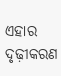ଏହାର ଦୃଢ଼ୀକରଣ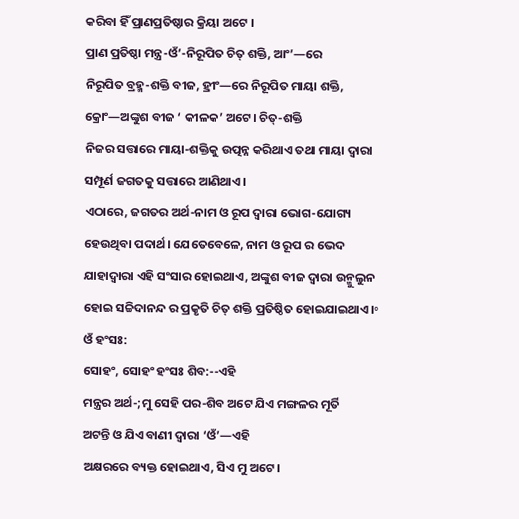କରିବା ହିଁ ପ୍ରାଣପ୍ରତିଷ୍ଠାର କ୍ରିୟା ଅଟେ ।
ପ୍ରାଣ ପ୍ରତିଷ୍ଠା ମନ୍ତ୍ର-ଓଁ’-ନିରୂପିତ ଚିତ୍ ଶକ୍ତି, ଆଂ’—ରେ
ନିରୂପିତ ବ୍ରହ୍ମ-ଶକ୍ତି ବୀଜ, ହ୍ରୀଂ—ରେ ନିରୂପିତ ମାୟା ଶକ୍ତି, କ୍ରୋଂ—ଅଙ୍କୁଶ ବୀଜ ‘ କୀଳକ’ ଅଟେ। ଚିତ୍-ଶକ୍ତି
ନିଜର ସତ୍ତାରେ ମାୟା-ଶକ୍ତିକୁ ଉତ୍ପନ୍ନ କରିଥାଏ ତଥା ମାୟା ଦ୍ଵାରା ସମ୍ପୂର୍ଣ ଜଗତକୁ ସତ୍ତାରେ ଆଣିଥାଏ।
ଏଠାରେ, ଜଗତର ଅର୍ଥ-ନାମ ଓ ରୂପ ଦ୍ଵାରା ଭୋଗ-ଯୋଗ୍ୟ ହେଉଥିବା ପଦାର୍ଥ। ଯେତେବେଳେ, ନାମ ଓ ରୂପ ର ଭେଦ
ଯାହାଦ୍ୱାରା ଏହି ସଂସାର ହୋଇଥାଏ, ଅଙ୍କୁଶ ବୀଜ ଦ୍ଵାରା ଉନ୍ମୁଲୁନ
ହୋଇ ସଚ୍ଚିଦାନନ୍ଦ ର ପ୍ରକୃତି ଚିତ୍ ଶକ୍ତି ପ୍ରତିଷ୍ଠିତ ହୋଇଯାଇଥାଏ।॰
ଓଁ ହଂସଃ:
ସୋହଂ, ସୋହଂ ହଂସଃ ଶିବ:--ଏହି
ମନ୍ତ୍ରର ଅର୍ଥ-;ମୁ ସେହି ପର-ଶିବ ଅଟେ ଯିଏ ମଙ୍ଗଳର ମୂର୍ତି
ଅଟନ୍ତି ଓ ଯିଏ ବାଣୀ ଦ୍ଵାରା ‘ଓଁ’—ଏହି
ଅକ୍ଷରରେ ବ୍ୟକ୍ତ ହୋଇଥାଏ, ସିଏ ମୁ ଅଟେ।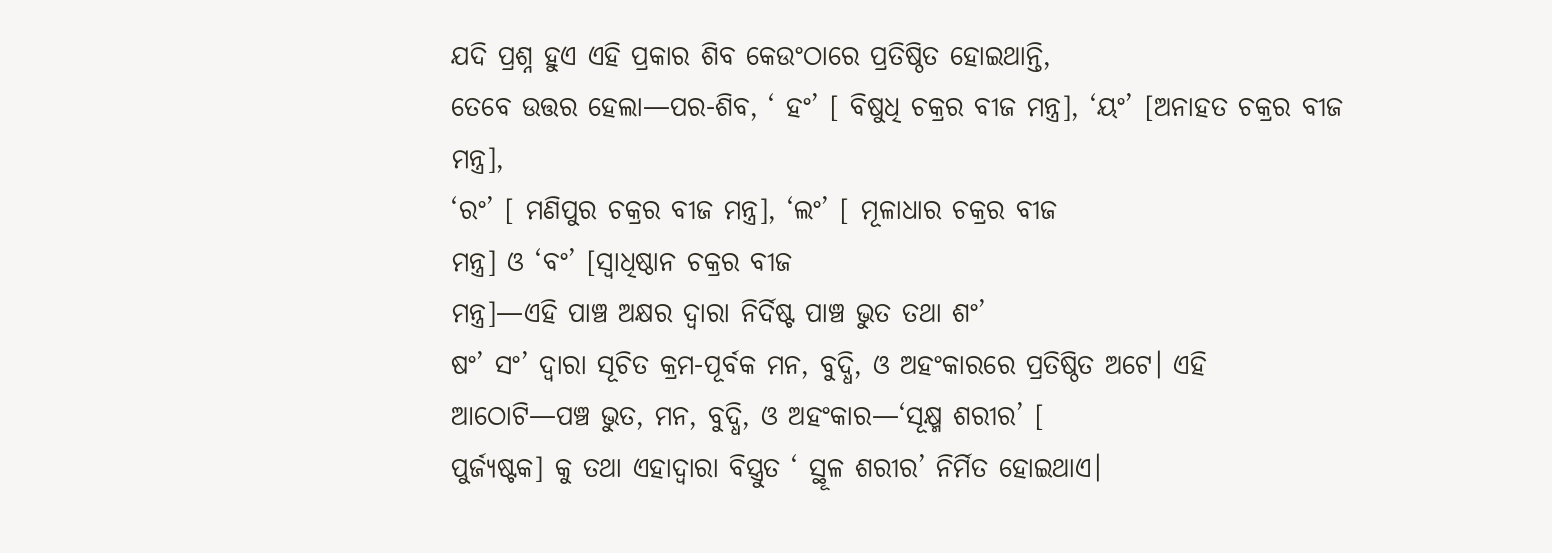ଯଦି ପ୍ରଶ୍ନ ହୁଏ ଏହି ପ୍ରକାର ଶିବ କେଉଂଠାରେ ପ୍ରତିଷ୍ଠିତ ହୋଇଥାନ୍ତି,
ତେବେ ଉତ୍ତର ହେଲା—ପର-ଶିବ, ‘ ହଂ’ [ ବିଷୁଧି ଚକ୍ରର ବୀଜ ମନ୍ତ୍ର], ‘ୟଂ’ [ଅନାହତ ଚକ୍ରର ବୀଜ ମନ୍ତ୍ର],
‘ରଂ’ [ ମଣିପୁର ଚକ୍ରର ବୀଜ ମନ୍ତ୍ର], ‘ଲଂ’ [ ମୂଳାଧାର ଚକ୍ରର ବୀଜ
ମନ୍ତ୍ର] ଓ ‘ବଂ’ [ସ୍ଵାଧିଷ୍ଠାନ ଚକ୍ରର ବୀଜ
ମନ୍ତ୍ର]—ଏହି ପାଞ୍ଚ ଅକ୍ଷର ଦ୍ଵାରା ନିର୍ଦିଷ୍ଟ ପାଞ୍ଚ ଭୁତ ତଥା ଶଂ’
ଷଂ’ ସଂ’ ଦ୍ଵାରା ସୂଚିତ କ୍ରମ-ପୂର୍ବକ ମନ, ବୁଦ୍ଧି, ଓ ଅହଂକାରରେ ପ୍ରତିଷ୍ଠିତ ଅଟେ। ଏହି
ଆଠୋଟି—ପଞ୍ଚ ଭୁତ, ମନ, ବୁଦ୍ଧି, ଓ ଅହଂକାର—‘ସୂକ୍ଷ୍ମ ଶରୀର’ [
ପୁର୍ଜ୍ୟଷ୍ଟକ] କୁ ତଥା ଏହାଦ୍ବାରା ବିସ୍ତ୍ରୁତ ‘ ସ୍ଥୂଳ ଶରୀର’ ନିର୍ମିତ ହୋଇଥାଏ।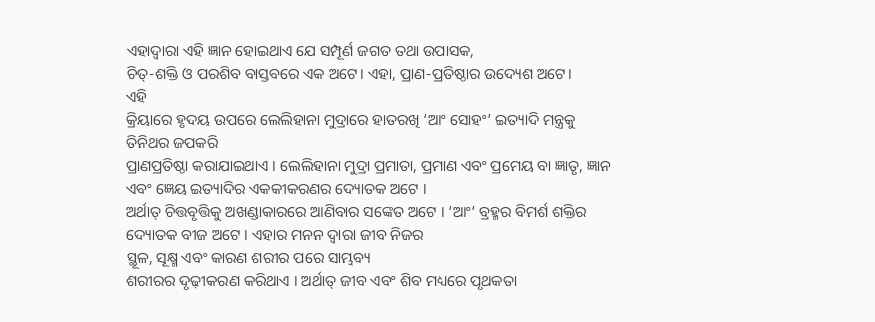ଏହାଦ୍ବାରା ଏହି ଜ୍ଞାନ ହୋଇଥାଏ ଯେ ସମ୍ପୂର୍ଣ ଜଗତ ତଥା ଉପାସକ,
ଚିତ୍-ଶକ୍ତି ଓ ପରଶିବ ବାସ୍ତବରେ ଏକ ଅଟେ। ଏହା, ପ୍ରାଣ-ପ୍ରତିଷ୍ଠାର ଉଦ୍ୟେଶ ଅଟେ।
ଏହି
କ୍ରିୟାରେ ହୃଦୟ ଉପରେ ଲେଲିହାନା ମୁଦ୍ରାରେ ହାତରଖି ‘ଆଂ ସୋହଂ’ ଇତ୍ୟାଦି ମନ୍ତ୍ରକୁ ତିନିଥର ଜପକରି
ପ୍ରାଣପ୍ରତିଷ୍ଠା କରାଯାଇଥାଏ । ଲେଲିହାନା ମୁଦ୍ରା ପ୍ରମାତା, ପ୍ରମାଣ ଏବଂ ପ୍ରମେୟ ବା ଜ୍ଞାତୃ, ଜ୍ଞାନ ଏବଂ ଜ୍ଞେୟ ଇତ୍ୟାଦିର ଏକକୀକରଣର ଦ୍ୟୋତକ ଅଟେ ।
ଅର୍ଥାତ୍ ଚିତ୍ତବୃତ୍ତିକୁ ଅଖଣ୍ଡାକାରରେ ଆଣିବାର ସଙ୍କେତ ଅଟେ । ‘ଆଂ’ ବ୍ରହ୍ମର ବିମର୍ଶ ଶକ୍ତିର ଦ୍ୟୋତକ ବୀଜ ଅଟେ । ଏହାର ମନନ ଦ୍ୱାରା ଜୀବ ନିଜର
ସ୍ଥୂଳ, ସୂକ୍ଷ୍ମ ଏବଂ କାରଣ ଶରୀର ପରେ ସାମ୍ଭବ୍ୟ
ଶରୀରର ଦୃଢ଼ୀକରଣ କରିଥାଏ । ଅର୍ଥାତ୍ ଜୀବ ଏବଂ ଶିବ ମଧ୍ୟରେ ପୃଥକତା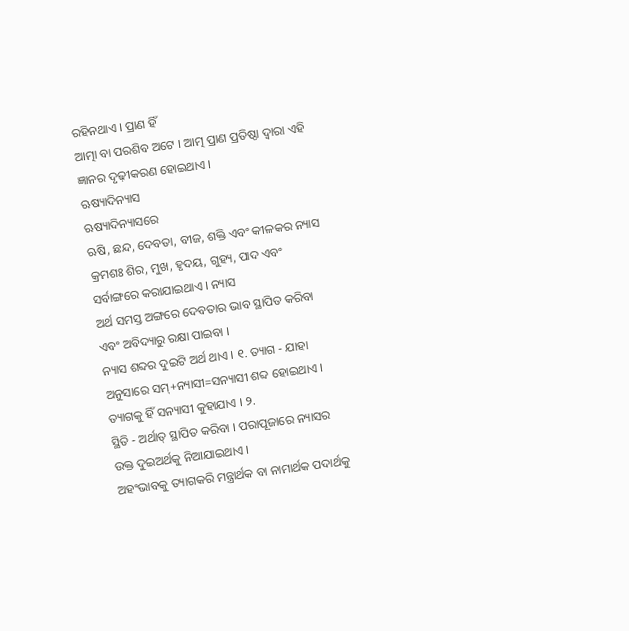ରହିନଥାଏ । ପ୍ରାଣ ହିଁ
ଆତ୍ମା ବା ପରଶିବ ଅଟେ । ଆତ୍ମ ପ୍ରାଣ ପ୍ରତିଷ୍ଠା ଦ୍ୱାରା ଏହି ଜ୍ଞାନର ଦୃଢ଼ୀକରଣ ହୋଇଥାଏ ।
ଋଷ୍ୟାଦିନ୍ୟାସ
ଋଷ୍ୟାଦିନ୍ୟାସରେ
ଋଷି, ଛନ୍ଦ, ଦେବତା, ବୀଜ, ଶକ୍ତି ଏବଂ କୀଳକର ନ୍ୟାସ କ୍ରମଶଃ ଶିର, ମୁଖ, ହୃଦୟ, ଗୁହ୍ୟ, ପାଦ ଏବଂ ସର୍ବାଙ୍ଗରେ କରାଯାଇଥାଏ । ନ୍ୟାସ
ଅର୍ଥ ସମସ୍ତ ଅଙ୍ଗରେ ଦେବତାର ଭାବ ସ୍ଥାପିତ କରିବା ଏବଂ ଅବିଦ୍ୟାରୁ ରକ୍ଷା ପାଇବା ।
ନ୍ୟାସ ଶବ୍ଦର ଦୁଇଟି ଅର୍ଥ ଥାଏ । ୧. ତ୍ୟାଗ - ଯାହା
ଅନୁସାରେ ସମ୍+ନ୍ୟାସୀ=ସନ୍ୟାସୀ ଶବ୍ଦ ହୋଇଥାଏ । ତ୍ୟାଗକୁ ହିଁ ସନ୍ୟାସୀ କୁହାଯାଏ । ୨.
ସ୍ଥିତି - ଅର୍ଥାତ୍ ସ୍ଥାପିତ କରିବା । ପରାପୂଜାରେ ନ୍ୟାସର ଉକ୍ତ ଦୁଇଅର୍ଥକୁ ନିଆଯାଇଥାଏ ।
ଅହଂଭାବକୁ ତ୍ୟାଗକରି ମନ୍ତ୍ରାର୍ଥକ ବା ନାମାର୍ଥକ ପଦାର୍ଥକୁ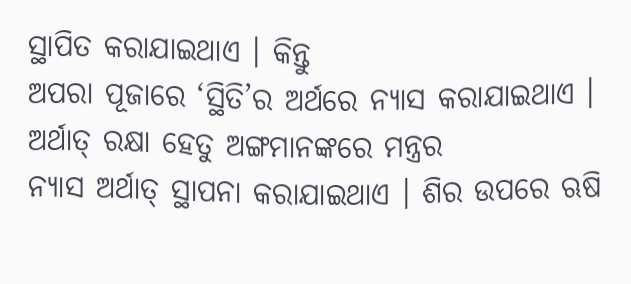ସ୍ଥାପିତ କରାଯାଇଥାଏ । କିନ୍ତୁ
ଅପରା ପୂଜାରେ ‘ସ୍ଥିତି’ର ଅର୍ଥରେ ନ୍ୟାସ କରାଯାଇଥାଏ । ଅର୍ଥାତ୍ ରକ୍ଷା ହେତୁ ଅଙ୍ଗମାନଙ୍କରେ ମନ୍ତ୍ରର
ନ୍ୟାସ ଅର୍ଥାତ୍ ସ୍ଥାପନା କରାଯାଇଥାଏ । ଶିର ଉପରେ ଋଷି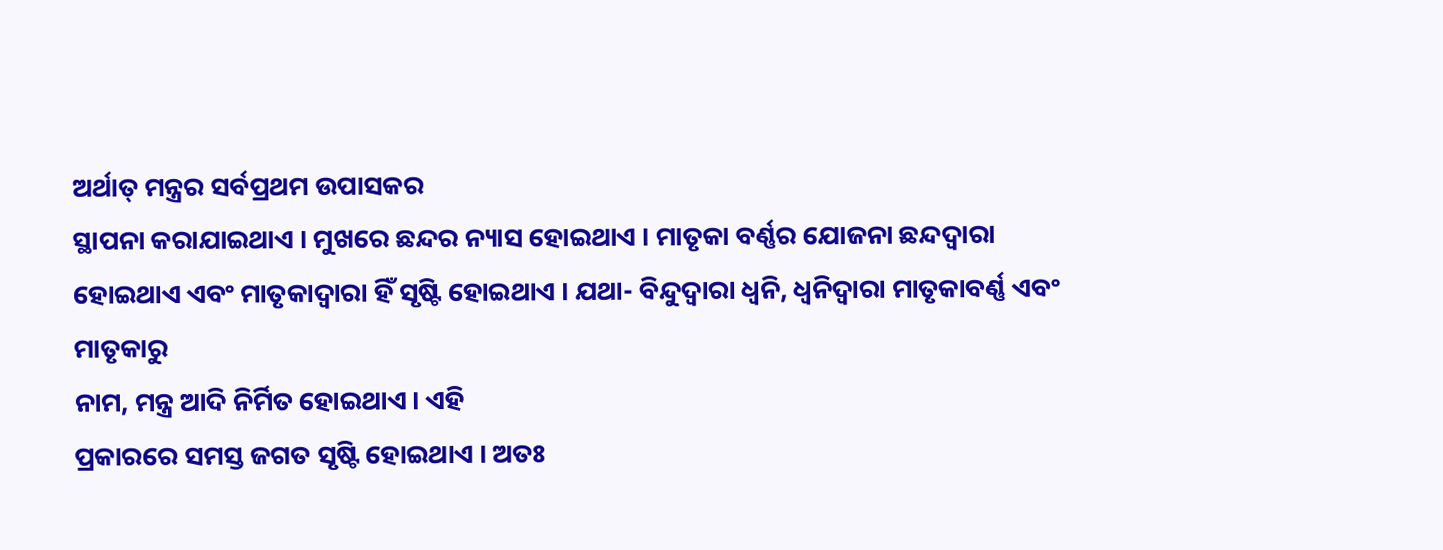ଅର୍ଥାତ୍ ମନ୍ତ୍ରର ସର୍ବପ୍ରଥମ ଉପାସକର
ସ୍ଥାପନା କରାଯାଇଥାଏ । ମୁଖରେ ଛନ୍ଦର ନ୍ୟାସ ହୋଇଥାଏ । ମାତୃକା ବର୍ଣ୍ଣର ଯୋଜନା ଛନ୍ଦଦ୍ୱାରା
ହୋଇଥାଏ ଏବଂ ମାତୃକାଦ୍ୱାରା ହିଁ ସୃଷ୍ଟି ହୋଇଥାଏ । ଯଥା- ବିନ୍ଦୁଦ୍ୱାରା ଧ୍ୱନି, ଧ୍ୱନିଦ୍ୱାରା ମାତୃକାବର୍ଣ୍ଣ ଏବଂ ମାତୃକାରୁ
ନାମ, ମନ୍ତ୍ର ଆଦି ନିର୍ମିତ ହୋଇଥାଏ । ଏହି
ପ୍ରକାରରେ ସମସ୍ତ ଜଗତ ସୃଷ୍ଟି ହୋଇଥାଏ । ଅତଃ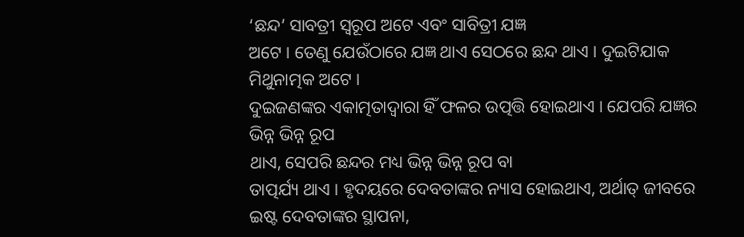‘ଛନ୍ଦ’ ସାବତ୍ରୀ ସ୍ୱରୂପ ଅଟେ ଏବଂ ସାବିତ୍ରୀ ଯଜ୍ଞ
ଅଟେ । ତେଣୁ ଯେଉଁଠାରେ ଯଜ୍ଞ ଥାଏ ସେଠରେ ଛନ୍ଦ ଥାଏ । ଦୁଇଟିଯାକ ମିଥୁନାତ୍ମକ ଅଟେ ।
ଦୁଇଜଣଙ୍କର ଏକାତ୍ମତାଦ୍ୱାରା ହିଁ ଫଳର ଉତ୍ପତ୍ତି ହୋଇଥାଏ । ଯେପରି ଯଜ୍ଞର ଭିନ୍ନ ଭିନ୍ନ ରୂପ
ଥାଏ, ସେପରି ଛନ୍ଦର ମଧ୍ୟ ଭିନ୍ନ ଭିନ୍ନ ରୂପ ବା
ତାତ୍ପର୍ଯ୍ୟ ଥାଏ । ହୃଦୟରେ ଦେବତାଙ୍କର ନ୍ୟାସ ହୋଇଥାଏ, ଅର୍ଥାତ୍ ଜୀବରେ ଇଷ୍ଟ ଦେବତାଙ୍କର ସ୍ଥାପନା,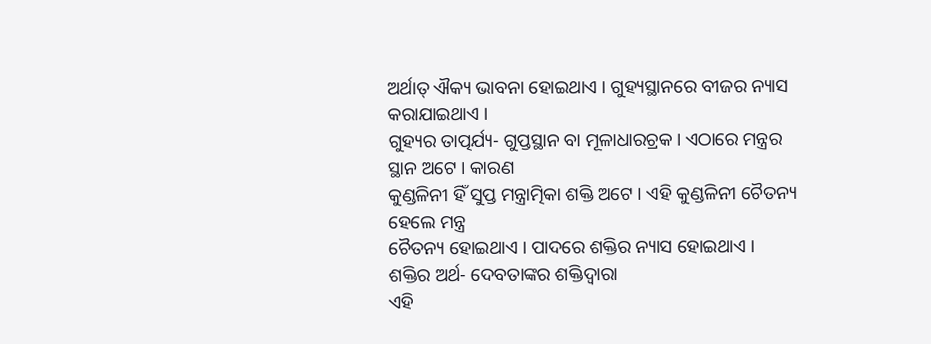ଅର୍ଥାତ୍ ଐକ୍ୟ ଭାବନା ହୋଇଥାଏ । ଗୁହ୍ୟସ୍ଥାନରେ ବୀଜର ନ୍ୟାସ କରାଯାଇଥାଏ ।
ଗୁହ୍ୟର ତାତ୍ପର୍ଯ୍ୟ- ଗୁପ୍ତସ୍ଥାନ ବା ମୂଳାଧାରଚ୍ରକ । ଏଠାରେ ମନ୍ତ୍ରର ସ୍ଥାନ ଅଟେ । କାରଣ
କୁଣ୍ଡଳିନୀ ହିଁ ସୁପ୍ତ ମନ୍ତ୍ରାତ୍ମିକା ଶକ୍ତି ଅଟେ । ଏହି କୁଣ୍ଡଳିନୀ ଚୈତନ୍ୟ ହେଲେ ମନ୍ତ୍ର
ଚୈତନ୍ୟ ହୋଇଥାଏ । ପାଦରେ ଶକ୍ତିର ନ୍ୟାସ ହୋଇଥାଏ । ଶକ୍ତିର ଅର୍ଥ- ଦେବତାଙ୍କର ଶକ୍ତିଦ୍ୱାରା
ଏହି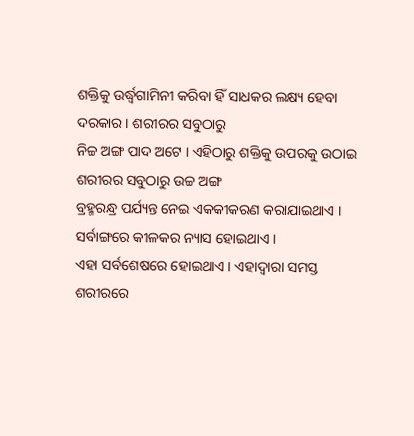ଶକ୍ତିକୁ ଉର୍ଦ୍ଧ୍ୱଗାମିନୀ କରିବା ହିଁ ସାଧକର ଲକ୍ଷ୍ୟ ହେବା ଦରକାର । ଶରୀରର ସବୁଠାରୁ
ନିଚ୍ଚ ଅଙ୍ଗ ପାଦ ଅଟେ । ଏହିଠାରୁ ଶକ୍ତିକୁ ଉପରକୁ ଉଠାଇ ଶରୀରର ସବୁଠାରୁ ଉଚ୍ଚ ଅଙ୍ଗ
ବ୍ରହ୍ମରନ୍ଧ୍ର ପର୍ଯ୍ୟନ୍ତ ନେଇ ଏକକୀକରଣ କରାଯାଇଥାଏ । ସର୍ବାଙ୍ଗରେ କୀଳକର ନ୍ୟାସ ହୋଇଥାଏ ।
ଏହା ସର୍ବଶେଷରେ ହୋଇଥାଏ । ଏହାଦ୍ୱାରା ସମସ୍ତ ଶରୀରରେ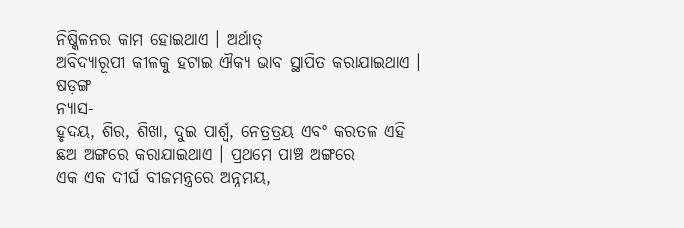ନିଷ୍କିଳନର କାମ ହୋଇଥାଏ । ଅର୍ଥାତ୍
ଅବିଦ୍ୟାରୂପୀ କୀଳକୁ ହଟାଇ ଐକ୍ୟ ଭାବ ସ୍ଥାପିତ କରାଯାଇଥାଏ ।
ଷଡ଼ଙ୍ଗ
ନ୍ୟାସ-
ହୃଦୟ, ଶିର, ଶିଖା, ଦୁଇ ପାର୍ଶ୍ଵ, ନେତ୍ରତ୍ରୟ ଏବଂ କରତଳ ଏହି ଛଅ ଅଙ୍ଗରେ କରାଯାଇଥାଏ । ପ୍ରଥମେ ପାଞ୍ଚ ଅଙ୍ଗରେ
ଏକ ଏକ ଦୀର୍ଘ ବୀଜମନ୍ତ୍ରରେ ଅନ୍ନମୟ,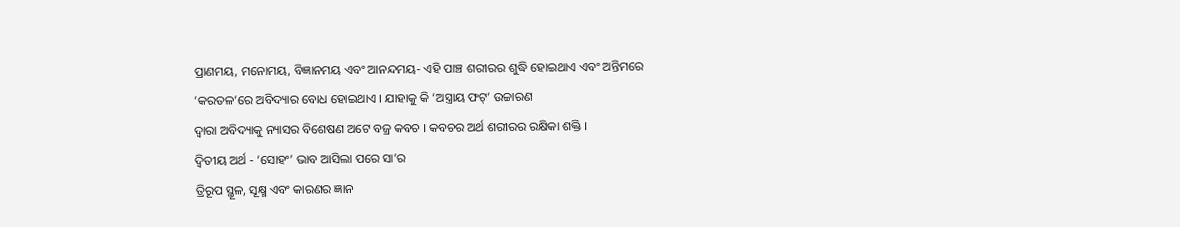ପ୍ରାଣମୟ, ମନୋମୟ, ବିଜ୍ଞାନମୟ ଏବଂ ଆନନ୍ଦମୟ- ଏହି ପାଞ୍ଚ ଶରୀରର ଶୁଦ୍ଧି ହୋଇଥାଏ ଏବଂ ଅନ୍ତିମରେ ‘କରତଳ’ରେ ଅବିଦ୍ୟାର ବୋଧ ହୋଇଥାଏ । ଯାହାକୁ କି ‘ଅସ୍ତ୍ରାୟ ଫଟ୍’ ଉଚ୍ଚାରଣ
ଦ୍ୱାରା ଅବିଦ୍ୟାକୁ ନ୍ୟାସର ବିଶେଷଣ ଅଟେ ବଜ୍ର କବଚ । କବଚର ଅର୍ଥ ଶରୀରର ରକ୍ଷିକା ଶକ୍ତି ।
ଦ୍ୱିତୀୟ ଅର୍ଥ - ‘ସୋହଂ’ ଭାବ ଆସିଲା ପରେ ସା’ର
ତ୍ରିରୂପ ସ୍ଥୂଳ, ସୂକ୍ଷ୍ମ ଏବଂ କାରଣର ଜ୍ଞାନ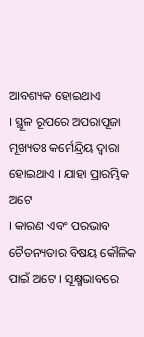ଆବଶ୍ୟକ ହୋଇଥାଏ
। ସ୍ଥୂଳ ରୂପରେ ଅପରାପୂଜା ମୂଖ୍ୟତଃ କର୍ମେନ୍ଦ୍ରିୟ ଦ୍ୱାରା ହୋଇଥାଏ । ଯାହା ପ୍ରାରମ୍ଭିକ ଅଟେ
। କାରଣ ଏବଂ ପରଭାବ ଚୈତନ୍ୟତାର ବିଷୟ କୌଳିକ ପାଇଁ ଅଟେ । ସୂକ୍ଷ୍ମଭାବରେ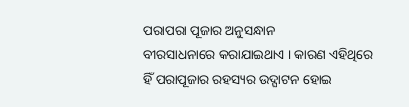ପରାପରା ପୂଜାର ଅନୁସନ୍ଧାନ
ବୀରସାଧନାରେ କରାଯାଇଥାଏ । କାରଣ ଏହିଥିରେ ହିଁ ପରାପୂଜାର ରହସ୍ୟର ଉଦ୍ଘାଟନ ହୋଇ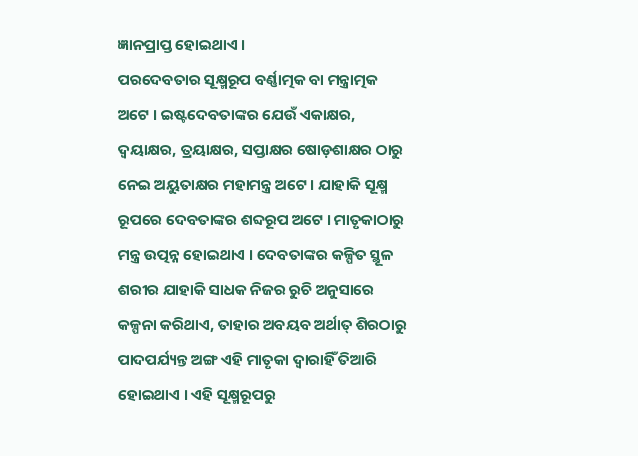ଜ୍ଞାନପ୍ରାପ୍ତ ହୋଇଥାଏ ।
ପରଦେବତାର ସୂକ୍ଷ୍ମରୂପ ବର୍ଣ୍ଣାତ୍ମକ ବା ମନ୍ତ୍ରାତ୍ମକ ଅଟେ । ଇଷ୍ଟଦେବତାଙ୍କର ଯେଉଁ ଏକାକ୍ଷର, ଦ୍ୱୟାକ୍ଷର, ତ୍ରୟାକ୍ଷର, ସପ୍ତାକ୍ଷର ଷୋଡ଼ଶାକ୍ଷର ଠାରୁ ନେଇ ଅୟୁତାକ୍ଷର ମହାମନ୍ତ୍ର ଅଟେ । ଯାହାକି ସୂକ୍ଷ୍ମ ରୂପରେ ଦେବତାଙ୍କର ଶବ୍ଦରୂପ ଅଟେ । ମାତୃକାଠାରୁ ମନ୍ତ୍ର ଉତ୍ପନ୍ନ ହୋଇଥାଏ । ଦେବତାଙ୍କର କଳ୍ପିତ ସ୍ଥୂଳ ଶରୀର ଯାହାକି ସାଧକ ନିଜର ରୁଚି ଅନୁସାରେ କଳ୍ପନା କରିଥାଏ, ତାହାର ଅବୟବ ଅର୍ଥାତ୍ ଶିରଠାରୁ ପାଦପର୍ଯ୍ୟନ୍ତ ଅଙ୍ଗ ଏହି ମାତୃକା ଦ୍ୱାରାହିଁ ତିଆରି ହୋଇଥାଏ । ଏହି ସୂକ୍ଷ୍ମରୂପରୁ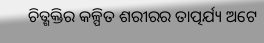ଚିତ୍ଶକ୍ତିର କଳ୍ପିତ ଶରୀରର ତାତ୍ପର୍ଯ୍ୟ ଅଟେ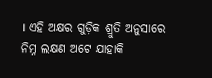। ଏହି ଅକ୍ଷର ଗୁଡ଼ିକ ଶ୍ରୁତି ଅନୁସାରେ ନିମ୍ନ ଲକ୍ଷଣ ଅଟେ ଯାହାକି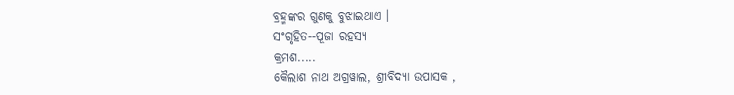ବ୍ରହ୍ମଙ୍କର ଗୁଣକୁ ବୁଝାଇଥାଏ ।
ସଂଗୃହିତ--ପୂଜା ରହସ୍ୟ
କ୍ରମଶ.....
କୈଲାଶ ନାଥ ଅଗ୍ରୱାଲ, ଶ୍ରୀବିଦ୍ୟା ଉପାସକ ,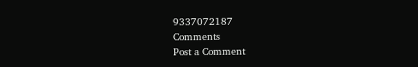9337072187
Comments
Post a Comment